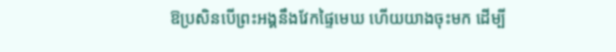ឱប្រសិនបើព្រះអង្គនឹងវែកផ្ទៃមេឃ ហើយយាងចុះមក ដើម្បី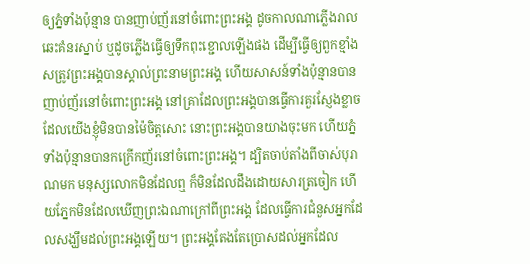ឲ្យភ្នំទាំងប៉ុន្មាន បានញាប់ញ័រនៅចំពោះព្រះអង្គ ដូចកាលណាភ្លើងរាលឆេះគំនរស្នាប់ ឬដូចភ្លើងធ្វើឲ្យទឹកពុះខ្ជោលឡើងផង ដើម្បីធ្វើឲ្យពួកខ្មាំងសត្រូវព្រះអង្គបានស្គាល់ព្រះនាមព្រះអង្គ ហើយសាសន៍ទាំងប៉ុន្មានបានញាប់ញ័រនៅចំពោះព្រះអង្គ នៅគ្រាដែលព្រះអង្គបានធ្វើការគួរស្ញែងខ្លាច ដែលយើងខ្ញុំមិនបានម៉ៃចិត្តសោះ នោះព្រះអង្គបានយាងចុះមក ហើយភ្នំទាំងប៉ុន្មានបានកក្រើកញ័រនៅចំពោះព្រះអង្គ។ ដ្បិតចាប់តាំងពីចាស់បុរាណមក មនុស្សលោកមិនដែលឮ ក៏មិនដែលដឹងដោយសារត្រចៀក ហើយភ្នែកមិនដែលឃើញព្រះឯណាក្រៅពីព្រះអង្គ ដែលធ្វើការជំនួសអ្នកដែលសង្ឃឹមដល់ព្រះអង្គឡើយ។ ព្រះអង្គតែងតែប្រោសដល់អ្នកដែល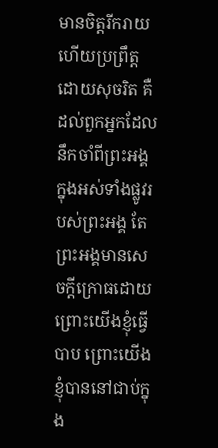មានចិត្តរីករាយ ហើយប្រព្រឹត្តដោយសុចរិត គឺដល់ពួកអ្នកដែលនឹកចាំពីព្រះអង្គ ក្នុងអស់ទាំងផ្លូវរបស់ព្រះអង្គ តែព្រះអង្គមានសេចក្ដីក្រោធដោយព្រោះយើងខ្ញុំធ្វើបាប ព្រោះយើងខ្ញុំបាននៅជាប់ក្នុង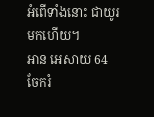អំពើទាំងនោះ ជាយូរមកហើយ។
អាន អេសាយ 64
ចែករំ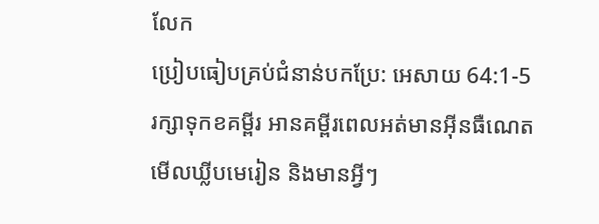លែក
ប្រៀបធៀបគ្រប់ជំនាន់បកប្រែ: អេសាយ 64:1-5
រក្សាទុកខគម្ពីរ អានគម្ពីរពេលអត់មានអ៊ីនធឺណេត មើលឃ្លីបមេរៀន និងមានអ្វីៗ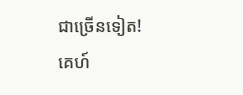ជាច្រើនទៀត!
គេហ៍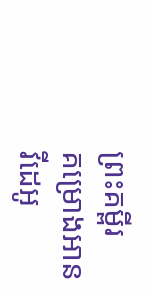ព្រះគម្ពីរ
គម្រោងអាន
វីដេអូ